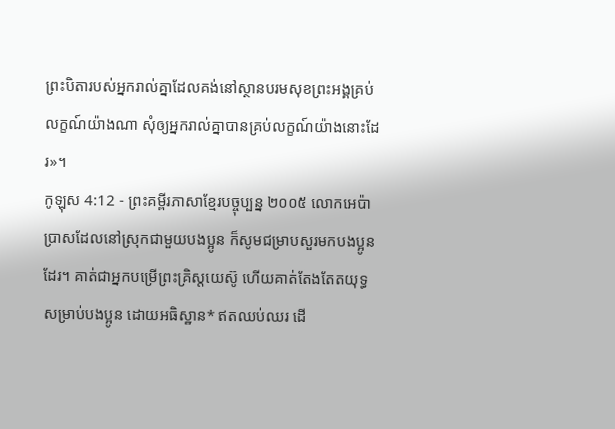ព្រះបិតារបស់អ្នករាល់គ្នាដែលគង់នៅស្ថានបរមសុខព្រះអង្គគ្រប់លក្ខណ៍យ៉ាងណា សុំឲ្យអ្នករាល់គ្នាបានគ្រប់លក្ខណ៍យ៉ាងនោះដែរ»។
កូឡុស 4:12 - ព្រះគម្ពីរភាសាខ្មែរបច្ចុប្បន្ន ២០០៥ លោកអេប៉ាប្រាសដែលនៅស្រុកជាមួយបងប្អូន ក៏សូមជម្រាបសួរមកបងប្អូនដែរ។ គាត់ជាអ្នកបម្រើព្រះគ្រិស្តយេស៊ូ ហើយគាត់តែងតែតយុទ្ធសម្រាប់បងប្អូន ដោយអធិស្ឋាន* ឥតឈប់ឈរ ដើ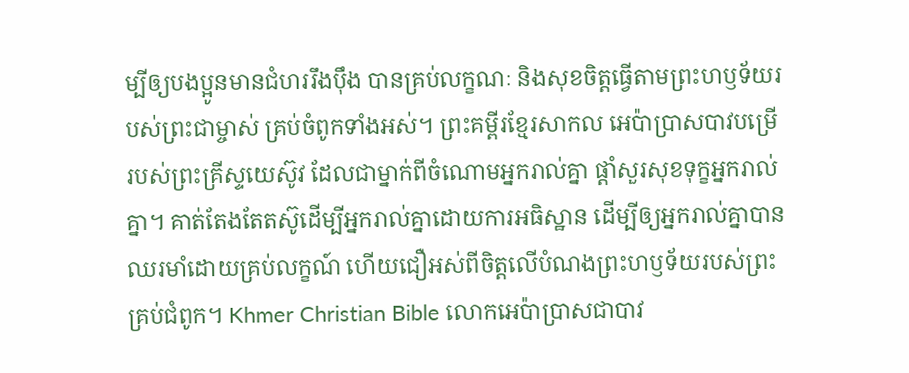ម្បីឲ្យបងប្អូនមានជំហររឹងប៉ឹង បានគ្រប់លក្ខណៈ និងសុខចិត្តធ្វើតាមព្រះហឫទ័យរបស់ព្រះជាម្ចាស់ គ្រប់ចំពូកទាំងអស់។ ព្រះគម្ពីរខ្មែរសាកល អេប៉ាប្រាសបាវបម្រើរបស់ព្រះគ្រីស្ទយេស៊ូវ ដែលជាម្នាក់ពីចំណោមអ្នករាល់គ្នា ផ្ដាំសួរសុខទុក្ខអ្នករាល់គ្នា។ គាត់តែងតែតស៊ូដើម្បីអ្នករាល់គ្នាដោយការអធិស្ឋាន ដើម្បីឲ្យអ្នករាល់គ្នាបានឈរមាំដោយគ្រប់លក្ខណ៍ ហើយជឿអស់ពីចិត្តលើបំណងព្រះហឫទ័យរបស់ព្រះគ្រប់ជំពូក។ Khmer Christian Bible លោកអេប៉ាប្រាសជាបាវ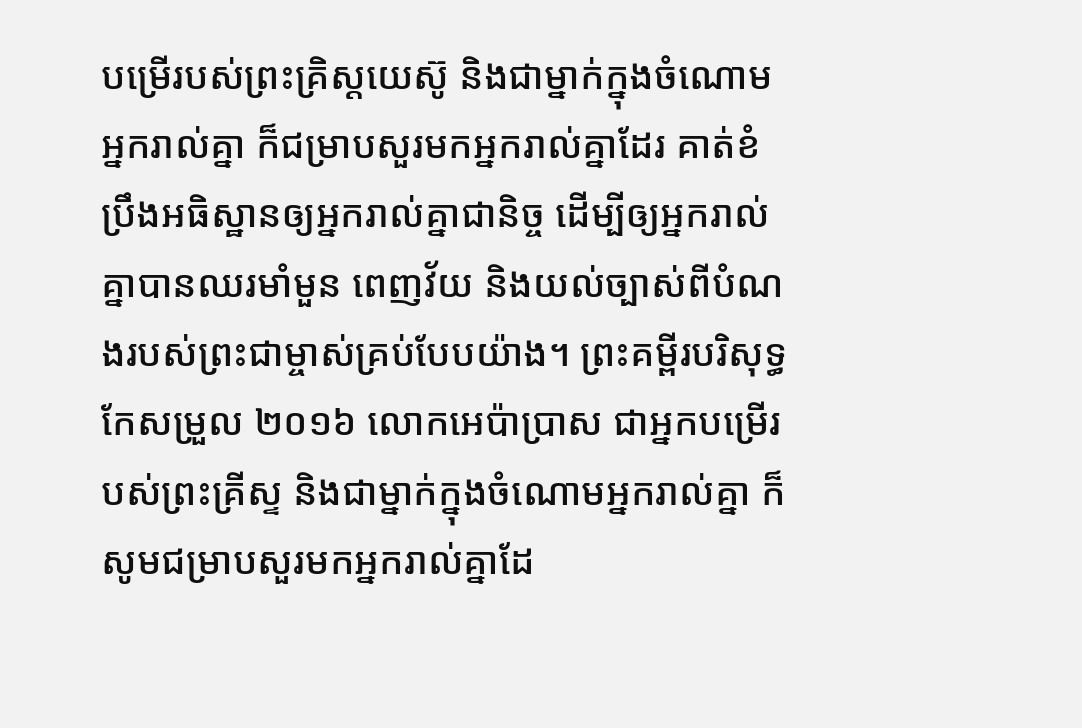បម្រើរបស់ព្រះគ្រិស្ដយេស៊ូ និងជាម្នាក់ក្នុងចំណោមអ្នករាល់គ្នា ក៏ជម្រាបសួរមកអ្នករាល់គ្នាដែរ គាត់ខំប្រឹងអធិស្ឋានឲ្យអ្នករាល់គ្នាជានិច្ច ដើម្បីឲ្យអ្នករាល់គ្នាបានឈរមាំមួន ពេញវ័យ និងយល់ច្បាស់ពីបំណងរបស់ព្រះជាម្ចាស់គ្រប់បែបយ៉ាង។ ព្រះគម្ពីរបរិសុទ្ធកែសម្រួល ២០១៦ លោកអេប៉ាប្រាស ជាអ្នកបម្រើរបស់ព្រះគ្រីស្ទ និងជាម្នាក់ក្នុងចំណោមអ្នករាល់គ្នា ក៏សូមជម្រាបសួរមកអ្នករាល់គ្នាដែ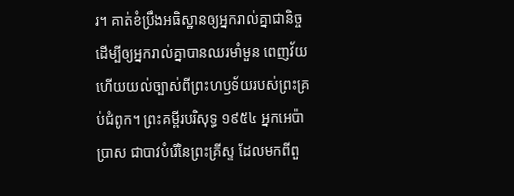រ។ គាត់ខំប្រឹងអធិស្ឋានឲ្យអ្នករាល់គ្នាជានិច្ច ដើម្បីឲ្យអ្នករាល់គ្នាបានឈរមាំមួន ពេញវ័យ ហើយយល់ច្បាស់ពីព្រះហឫទ័យរបស់ព្រះគ្រប់ជំពូក។ ព្រះគម្ពីរបរិសុទ្ធ ១៩៥៤ អ្នកអេប៉ាប្រាស ជាបាវបំរើនៃព្រះគ្រីស្ទ ដែលមកពីពួ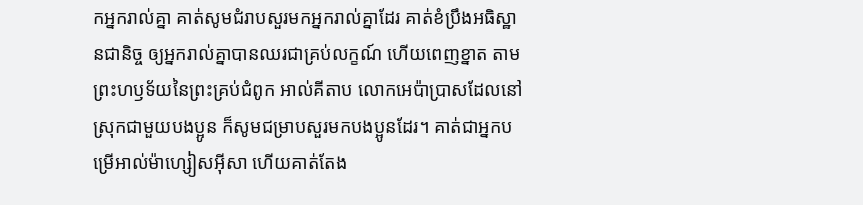កអ្នករាល់គ្នា គាត់សូមជំរាបសួរមកអ្នករាល់គ្នាដែរ គាត់ខំប្រឹងអធិស្ឋានជានិច្ច ឲ្យអ្នករាល់គ្នាបានឈរជាគ្រប់លក្ខណ៍ ហើយពេញខ្នាត តាមព្រះហឫទ័យនៃព្រះគ្រប់ជំពូក អាល់គីតាប លោកអេប៉ាប្រាសដែលនៅស្រុកជាមួយបងប្អូន ក៏សូមជម្រាបសួរមកបងប្អូនដែរ។ គាត់ជាអ្នកបម្រើអាល់ម៉ាហ្សៀសអ៊ីសា ហើយគាត់តែង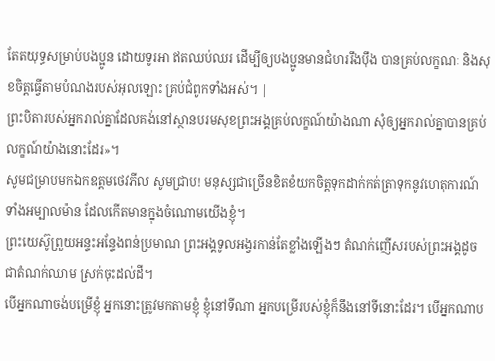តែតយុទ្ធសម្រាប់បងប្អូន ដោយទូរអា ឥតឈប់ឈរ ដើម្បីឲ្យបងប្អូនមានជំហររឹងប៉ឹង បានគ្រប់លក្ខណៈ និងសុខចិត្ដធ្វើតាមបំណងរបស់អុលឡោះ គ្រប់ជំពូកទាំងអស់។ |
ព្រះបិតារបស់អ្នករាល់គ្នាដែលគង់នៅស្ថានបរមសុខព្រះអង្គគ្រប់លក្ខណ៍យ៉ាងណា សុំឲ្យអ្នករាល់គ្នាបានគ្រប់លក្ខណ៍យ៉ាងនោះដែរ»។
សូមជម្រាបមកឯកឧត្ដមថេវភីល សូមជ្រាប! មនុស្សជាច្រើនខិតខំយកចិត្តទុកដាក់កត់ត្រាទុកនូវហេតុការណ៍ទាំងអម្បាលម៉ាន ដែលកើតមានក្នុងចំណោមយើងខ្ញុំ។
ព្រះយេស៊ូព្រួយអន្ទះអន្ទែងពន់ប្រមាណ ព្រះអង្គទូលអង្វរកាន់តែខ្លាំងឡើងៗ តំណក់ញើសរបស់ព្រះអង្គដូចជាតំណក់ឈាម ស្រក់ចុះដល់ដី។
បើអ្នកណាចង់បម្រើខ្ញុំ អ្នកនោះត្រូវមកតាមខ្ញុំ ខ្ញុំនៅទីណា អ្នកបម្រើរបស់ខ្ញុំក៏នឹងនៅទីនោះដែរ។ បើអ្នកណាប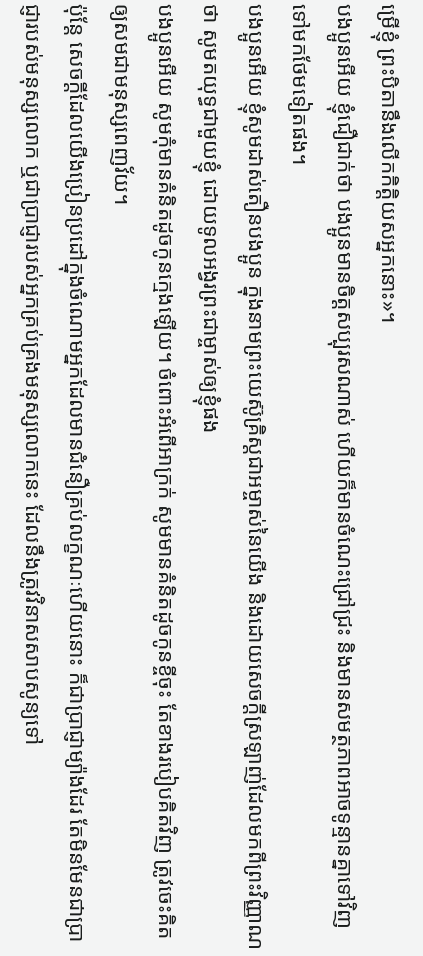ម្រើខ្ញុំ ព្រះបិតានឹងលើកកិត្តិយសអ្នកនោះ»។
បងប្អូនអើយ ខ្ញុំជឿជាក់ថា បងប្អូនមានចិត្តសប្បុរសណាស់ ហើយក៏មានចំណេះជ្រៅជ្រះ និងមានសមត្ថភាពអាចទូន្មានគ្នាទៅវិញទៅមកថែមទៀតផង។
បងប្អូនអើយ ខ្ញុំសូមដាស់តឿនបងប្អូន ក្នុងនាមព្រះយេស៊ូគ្រិស្តជាអម្ចាស់នៃយើង និងដោយសេចក្ដីស្រឡាញ់ដែលមកពីព្រះវិញ្ញាណថា សូមតយុទ្ធជាមួយខ្ញុំ ដោយទូលអង្វរព្រះជាម្ចាស់ឲ្យខ្ញុំផង
បងប្អូនអើយ សូមកុំមានគំនិតដូចកូនក្មេងឡើយ។ ចំពោះអំពើអាក្រក់ សូមមានគំនិតដូចកូនខ្ចីចុះ តែខាងរបៀបគិតវិញ ត្រូវចេះគិតឲ្យសមជាមនុស្សពេញវ័យ។
ប៉ុន្តែ សេចក្ដីដែលយើងប្រៀនប្រដៅក្នុងចំណោមអ្នកដែលមានជំនឿគ្រប់លក្ខណៈហើយនោះ ក៏ជាប្រាជ្ញាម្យ៉ាងដែរ តែមិនមែនជាប្រាជ្ញារបស់មនុស្សលោក ឬជាប្រាជ្ញារបស់អ្នកគ្រប់គ្រងមនុស្សលោកនេះ ដែលនឹងត្រូវវិនាសសាបសូន្យទៅ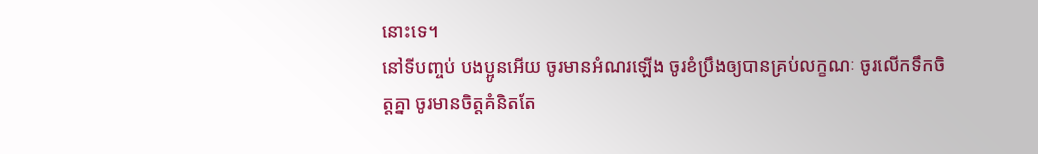នោះទេ។
នៅទីបញ្ចប់ បងប្អូនអើយ ចូរមានអំណរឡើង ចូរខំប្រឹងឲ្យបានគ្រប់លក្ខណៈ ចូរលើកទឹកចិត្តគ្នា ចូរមានចិត្តគំនិតតែ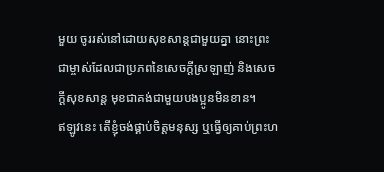មួយ ចូររស់នៅដោយសុខសាន្តជាមួយគ្នា នោះព្រះជាម្ចាស់ដែលជាប្រភពនៃសេចក្ដីស្រឡាញ់ និងសេចក្ដីសុខសាន្ត មុខជាគង់ជាមួយបងប្អូនមិនខាន។
ឥឡូវនេះ តើខ្ញុំចង់ផ្គាប់ចិត្តមនុស្ស ឬធ្វើឲ្យគាប់ព្រះហ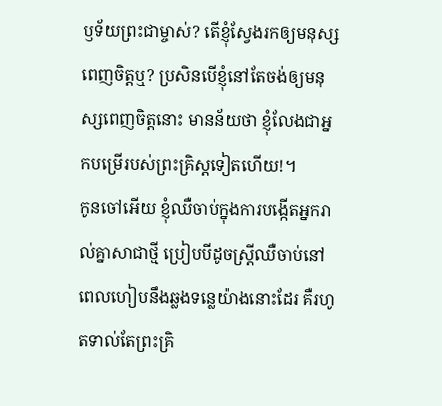ឫទ័យព្រះជាម្ចាស់? តើខ្ញុំស្វែងរកឲ្យមនុស្សពេញចិត្តឬ? ប្រសិនបើខ្ញុំនៅតែចង់ឲ្យមនុស្សពេញចិត្តនោះ មានន័យថា ខ្ញុំលែងជាអ្នកបម្រើរបស់ព្រះគ្រិស្តទៀតហើយ!។
កូនចៅអើយ ខ្ញុំឈឺចាប់ក្នុងការបង្កើតអ្នករាល់គ្នាសាជាថ្មី ប្រៀបបីដូចស្ត្រីឈឺចាប់នៅពេលហៀបនឹងឆ្លងទន្លេយ៉ាងនោះដែរ គឺរហូតទាល់តែព្រះគ្រិ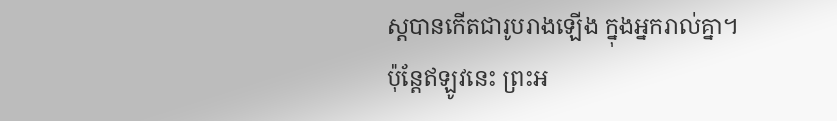ស្តបានកើតជារូបរាងឡើង ក្នុងអ្នករាល់គ្នា។
ប៉ុន្តែឥឡូវនេះ ព្រះអ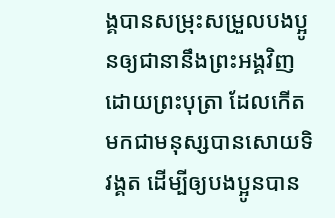ង្គបានសម្រុះសម្រួលបងប្អូនឲ្យជានានឹងព្រះអង្គវិញ ដោយព្រះបុត្រា ដែលកើតមកជាមនុស្សបានសោយទិវង្គត ដើម្បីឲ្យបងប្អូនបាន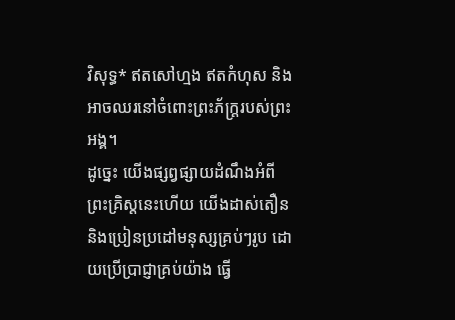វិសុទ្ធ* ឥតសៅហ្មង ឥតកំហុស និងអាចឈរនៅចំពោះព្រះភ័ក្ត្ររបស់ព្រះអង្គ។
ដូច្នេះ យើងផ្សព្វផ្សាយដំណឹងអំពីព្រះគ្រិស្តនេះហើយ យើងដាស់តឿន និងប្រៀនប្រដៅមនុស្សគ្រប់ៗរូប ដោយប្រើប្រាជ្ញាគ្រប់យ៉ាង ធ្វើ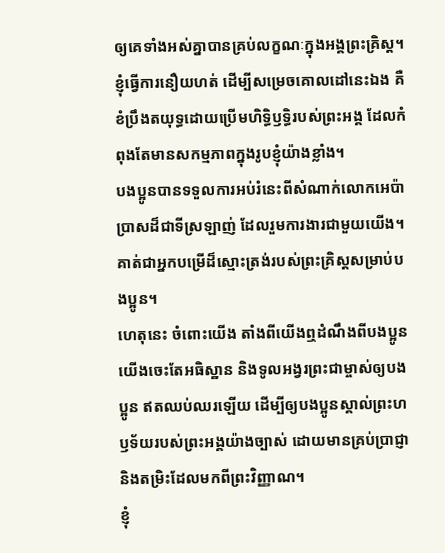ឲ្យគេទាំងអស់គ្នាបានគ្រប់លក្ខណៈក្នុងអង្គព្រះគ្រិស្ត។
ខ្ញុំធ្វើការនឿយហត់ ដើម្បីសម្រេចគោលដៅនេះឯង គឺខំប្រឹងតយុទ្ធដោយប្រើមហិទ្ធិឫទ្ធិរបស់ព្រះអង្គ ដែលកំពុងតែមានសកម្មភាពក្នុងរូបខ្ញុំយ៉ាងខ្លាំង។
បងប្អូនបានទទួលការអប់រំនេះពីសំណាក់លោកអេប៉ាប្រាសដ៏ជាទីស្រឡាញ់ ដែលរួមការងារជាមួយយើង។ គាត់ជាអ្នកបម្រើដ៏ស្មោះត្រង់របស់ព្រះគ្រិស្តសម្រាប់បងប្អូន។
ហេតុនេះ ចំពោះយើង តាំងពីយើងឮដំណឹងពីបងប្អូន យើងចេះតែអធិស្ឋាន និងទូលអង្វរព្រះជាម្ចាស់ឲ្យបងប្អូន ឥតឈប់ឈរឡើយ ដើម្បីឲ្យបងប្អូនស្គាល់ព្រះហឫទ័យរបស់ព្រះអង្គយ៉ាងច្បាស់ ដោយមានគ្រប់ប្រាជ្ញា និងតម្រិះដែលមកពីព្រះវិញ្ញាណ។
ខ្ញុំ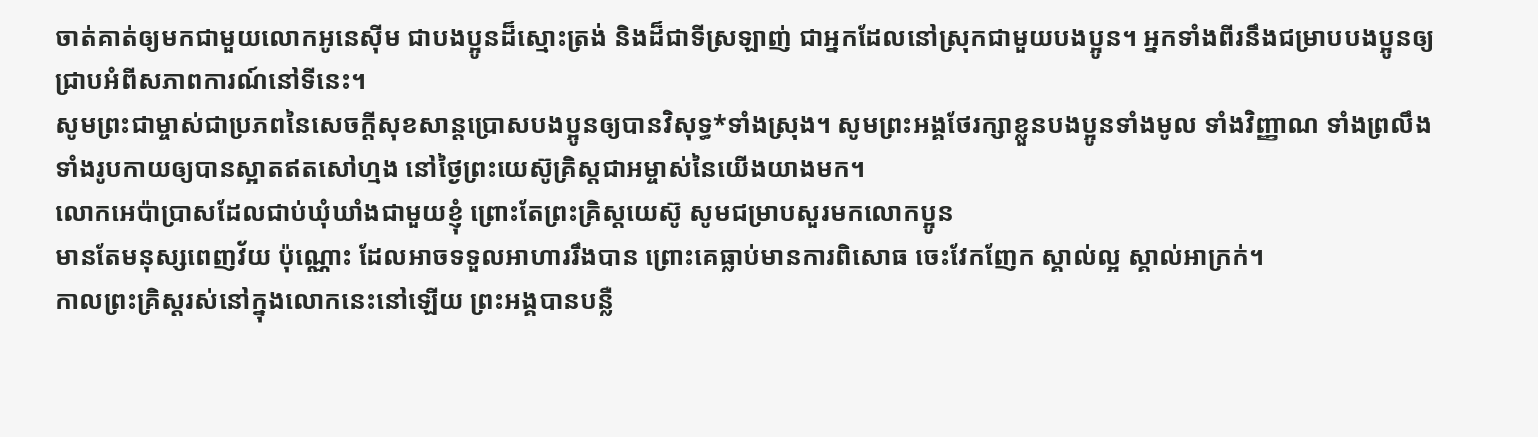ចាត់គាត់ឲ្យមកជាមួយលោកអូនេស៊ីម ជាបងប្អូនដ៏ស្មោះត្រង់ និងដ៏ជាទីស្រឡាញ់ ជាអ្នកដែលនៅស្រុកជាមួយបងប្អូន។ អ្នកទាំងពីរនឹងជម្រាបបងប្អូនឲ្យជ្រាបអំពីសភាពការណ៍នៅទីនេះ។
សូមព្រះជាម្ចាស់ជាប្រភពនៃសេចក្ដីសុខសាន្តប្រោសបងប្អូនឲ្យបានវិសុទ្ធ*ទាំងស្រុង។ សូមព្រះអង្គថែរក្សាខ្លួនបងប្អូនទាំងមូល ទាំងវិញ្ញាណ ទាំងព្រលឹង ទាំងរូបកាយឲ្យបានស្អាតឥតសៅហ្មង នៅថ្ងៃព្រះយេស៊ូគ្រិស្តជាអម្ចាស់នៃយើងយាងមក។
លោកអេប៉ាប្រាសដែលជាប់ឃុំឃាំងជាមួយខ្ញុំ ព្រោះតែព្រះគ្រិស្តយេស៊ូ សូមជម្រាបសួរមកលោកប្អូន
មានតែមនុស្សពេញវ័យ ប៉ុណ្ណោះ ដែលអាចទទួលអាហាររឹងបាន ព្រោះគេធ្លាប់មានការពិសោធ ចេះវែកញែក ស្គាល់ល្អ ស្គាល់អាក្រក់។
កាលព្រះគ្រិស្តរស់នៅក្នុងលោកនេះនៅឡើយ ព្រះអង្គបានបន្លឺ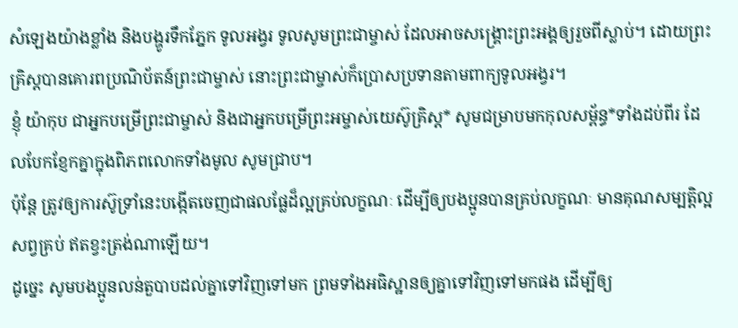សំឡេងយ៉ាងខ្លាំង និងបង្ហូរទឹកភ្នែក ទូលអង្វរ ទូលសូមព្រះជាម្ចាស់ ដែលអាចសង្គ្រោះព្រះអង្គឲ្យរួចពីស្លាប់។ ដោយព្រះគ្រិស្តបានគោរពប្រណិប័តន៍ព្រះជាម្ចាស់ នោះព្រះជាម្ចាស់ក៏ប្រោសប្រទានតាមពាក្យទូលអង្វរ។
ខ្ញុំ យ៉ាកុប ជាអ្នកបម្រើព្រះជាម្ចាស់ និងជាអ្នកបម្រើព្រះអម្ចាស់យេស៊ូគ្រិស្ត* សូមជម្រាបមកកុលសម្ព័ន្ធ*ទាំងដប់ពីរ ដែលបែកខ្ញែកគ្នាក្នុងពិភពលោកទាំងមូល សូមជ្រាប។
ប៉ុន្តែ ត្រូវឲ្យការស៊ូទ្រាំនេះបង្កើតចេញជាផលផ្លែដ៏ល្អគ្រប់លក្ខណៈ ដើម្បីឲ្យបងប្អូនបានគ្រប់លក្ខណៈ មានគុណសម្បត្តិល្អសព្វគ្រប់ ឥតខ្វះត្រង់ណាឡើយ។
ដូច្នេះ សូមបងប្អូនលន់តួបាបដល់គ្នាទៅវិញទៅមក ព្រមទាំងអធិស្ឋានឲ្យគ្នាទៅវិញទៅមកផង ដើម្បីឲ្យ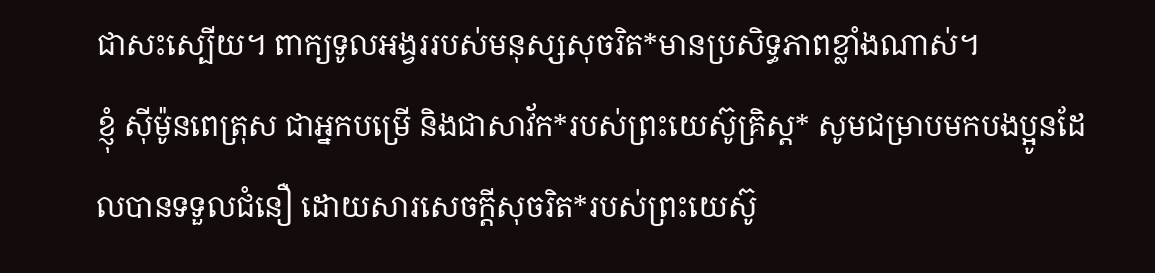ជាសះស្បើយ។ ពាក្យទូលអង្វររបស់មនុស្សសុចរិត*មានប្រសិទ្ធភាពខ្លាំងណាស់។
ខ្ញុំ ស៊ីម៉ូនពេត្រុស ជាអ្នកបម្រើ និងជាសាវ័ក*របស់ព្រះយេស៊ូគ្រិស្ត* សូមជម្រាបមកបងប្អូនដែលបានទទួលជំនឿ ដោយសារសេចក្ដីសុចរិត*របស់ព្រះយេស៊ូ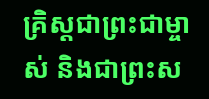គ្រិស្តជាព្រះជាម្ចាស់ និងជាព្រះស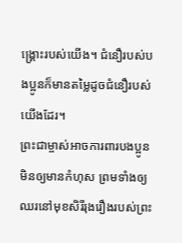ង្គ្រោះរបស់យើង។ ជំនឿរបស់បងប្អូនក៏មានតម្លៃដូចជំនឿរបស់យើងដែរ។
ព្រះជាម្ចាស់អាចការពារបងប្អូនមិនឲ្យមានកំហុស ព្រមទាំងឲ្យឈរនៅមុខសិរីរុងរឿងរបស់ព្រះ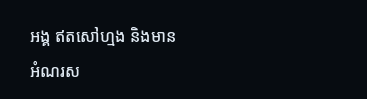អង្គ ឥតសៅហ្មង និងមានអំណរស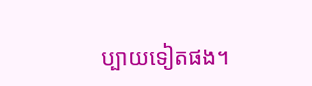ប្បាយទៀតផង។